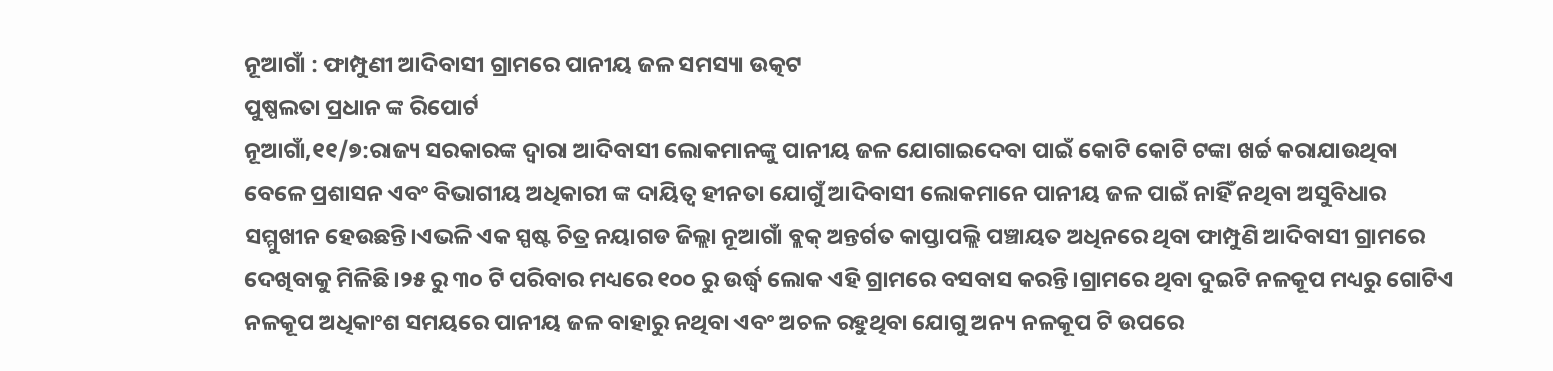ନୂଆଗାଁ : ଫାମ୍ପୁଣୀ ଆଦିବାସୀ ଗ୍ରାମରେ ପାନୀୟ ଜଳ ସମସ୍ୟା ଉତ୍କଟ
ପୁଷ୍ପଲତା ପ୍ରଧାନ ଙ୍କ ରିପୋର୍ଟ
ନୂଆଗାଁ,୧୧/୭:ରାଜ୍ୟ ସରକାରଙ୍କ ଦ୍ଵାରା ଆଦିବାସୀ ଲୋକମାନଙ୍କୁ ପାନୀୟ ଜଳ ଯୋଗାଇଦେବା ପାଇଁ କୋଟି କୋଟି ଟଙ୍କା ଖର୍ଚ୍ଚ କରାଯାଉଥିବା ବେଳେ ପ୍ରଶାସନ ଏବଂ ବିଭାଗୀୟ ଅଧିକାରୀ ଙ୍କ ଦାୟିତ୍ଵ ହୀନତା ଯୋଗୁଁ ଆଦିବାସୀ ଲୋକମାନେ ପାନୀୟ ଜଳ ପାଇଁ ନାହିଁ ନଥିବା ଅସୁବିଧାର ସମ୍ମୁଖୀନ ହେଉଛନ୍ତି।ଏଭଳି ଏକ ସ୍ପଷ୍ଟ ଚିତ୍ର ନୟାଗଡ ଜିଲ୍ଲା ନୂଆଗାଁ ବ୍ଲକ୍ ଅନ୍ତର୍ଗତ କାପ୍ତାପଲ୍ଲି ପଞ୍ଚାୟତ ଅଧିନରେ ଥିବା ଫାମ୍ପୁଣି ଆଦିବାସୀ ଗ୍ରାମରେ ଦେଖିବାକୁ ମିଳିଛି।୨୫ ରୁ ୩୦ ଟି ପରିବାର ମଧ୍ୟରେ ୧୦୦ ରୁ ଉର୍ଦ୍ଧ୍ବ ଲୋକ ଏହି ଗ୍ରାମରେ ବସବାସ କରନ୍ତି।ଗ୍ରାମରେ ଥିବା ଦୁଇଟି ନଳକୂପ ମଧ୍ୟରୁ ଗୋଟିଏ ନଳକୂପ ଅଧିକାଂଶ ସମୟରେ ପାନୀୟ ଜଳ ବାହାରୁ ନଥିବା ଏବଂ ଅଚଳ ରହୁଥିବା ଯୋଗୁ ଅନ୍ୟ ନଳକୂପ ଟି ଉପରେ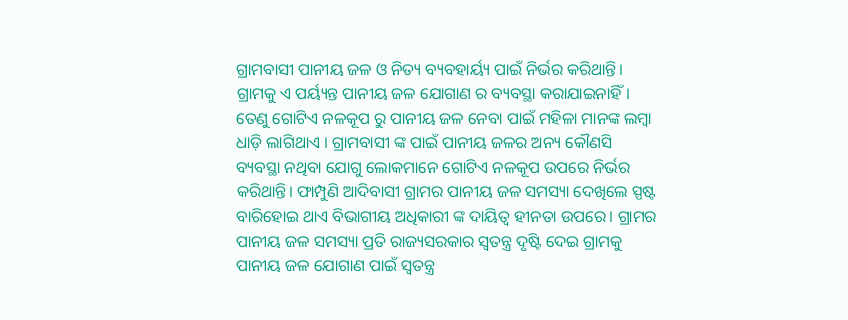ଗ୍ରାମବାସୀ ପାନୀୟ ଜଳ ଓ ନିତ୍ୟ ବ୍ୟବହାର୍ୟ୍ୟ ପାଇଁ ନିର୍ଭର କରିଥାନ୍ତି। ଗ୍ରାମକୁ ଏ ପର୍ୟ୍ୟନ୍ତ ପାନୀୟ ଜଳ ଯୋଗାଣ ର ବ୍ୟବସ୍ଥା କରାଯାଇନାହିଁ। ତେଣୁ ଗୋଟିଏ ନଳକୂପ ରୁ ପାନୀୟ ଜଳ ନେବା ପାଇଁ ମହିଳା ମାନଙ୍କ ଲମ୍ବା ଧାଡ଼ି ଲାଗିଥାଏ । ଗ୍ରାମବାସୀ ଙ୍କ ପାଇଁ ପାନୀୟ ଜଳର ଅନ୍ୟ କୌଣସି ବ୍ୟବସ୍ଥା ନଥିବା ଯୋଗୁ ଲୋକମାନେ ଗୋଟିଏ ନଳକୂପ ଉପରେ ନିର୍ଭର କରିଥାନ୍ତି। ଫାମ୍ପୁଣି ଆଦିବାସୀ ଗ୍ରାମର ପାନୀୟ ଜଳ ସମସ୍ୟା ଦେଖିଲେ ସ୍ପଷ୍ଟ ବାରିହୋଇ ଥାଏ ବିଭାଗୀୟ ଅଧିକାରୀ ଙ୍କ ଦାୟିତ୍ଵ ହୀନତା ଉପରେ। ଗ୍ରାମର ପାନୀୟ ଜଳ ସମସ୍ୟା ପ୍ରତି ରାଜ୍ୟସରକାର ସ୍ଵତନ୍ତ୍ର ଦୃଷ୍ଟି ଦେଇ ଗ୍ରାମକୁ ପାନୀୟ ଜଳ ଯୋଗାଣ ପାଇଁ ସ୍ଵତନ୍ତ୍ର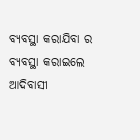ବ୍ୟବସ୍ଥା କରାଯିବା ର ବ୍ୟବସ୍ଥା କରାଇଲେ ଆଦିବାସୀ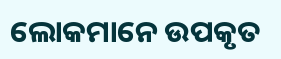ଲୋକମାନେ ଉପକୃତ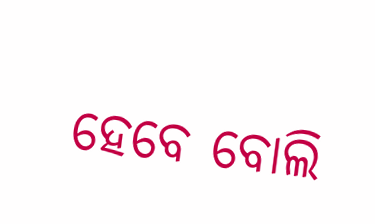ହେବେ ବୋଲି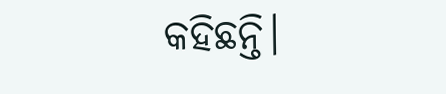କହିଛନ୍ତି।